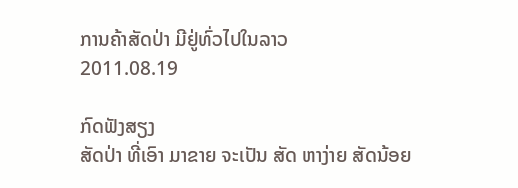ການຄ້າສັດປ່າ ມີຢູ່ທົ່ວໄປໃນລາວ
2011.08.19

ກົດຟັງສຽງ
ສັດປ່າ ທີ່ເອົາ ມາຂາຍ ຈະເປັນ ສັດ ຫາງ່າຍ ສັດນ້ອຍ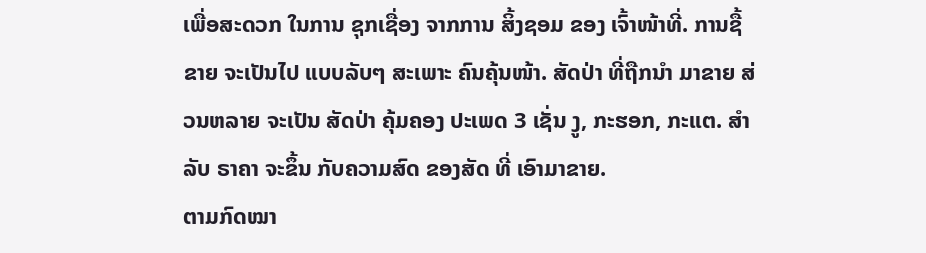ເພື່ອສະດວກ ໃນການ ຊຸກເຊື່ອງ ຈາກການ ສິ້ງຊອມ ຂອງ ເຈົ້າໜ້າທີ່. ການຊື້ຂາຍ ຈະເປັນໄປ ແບບລັບໆ ສະເພາະ ຄົນຄຸ້ນໜ້າ. ສັດປ່າ ທີ່ຖືກນໍາ ມາຂາຍ ສ່ວນຫລາຍ ຈະເປັນ ສັດປ່າ ຄຸ້ມຄອງ ປະເພດ 3 ເຊັ່ນ ງູ, ກະຮອກ, ກະແຕ. ສໍາລັບ ຣາຄາ ຈະຂຶ້ນ ກັບຄວາມສົດ ຂອງສັດ ທີ່ ເອົາມາຂາຍ.
ຕາມກົດໝາ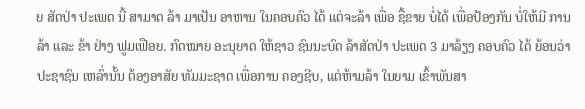ຍ ສັດປ່າ ປະເພດ ນີ້ ສາມາດ ລ້າ ມາເປັນ ອາຫານ ໃນຄອບຄົວ ໄດ້ ແຕ່ຈະລ້າ ເພື່ອ ຊື້ຂາຍ ບໍ່ໄດ້ ເພື່ອປ້ອງກັນ ບໍ່ໃຫ້ມີ ການລ້າ ແລະ ຂ້າ ຢ່າງ ຟູມເຟືອຍ. ກົດໝາຍ ອະນຸຍາດ ໃຫ້ຊາວ ຊົນນະບົດ ລ້າສັດປ່າ ປະເພດ 3 ມາລ້ຽງ ຄອບຄົວ ໄດ້ ຍ້ອນວ່າ ປະຊາຊົນ ເຫລົ່ານັ້ນ ຕ້ອງອາສັຍ ທັມມະຊາດ ເພື່ອການ ຄອງຊີບ, ແຕ່ຫ້າມລ້າ ໃນຍາມ ເຂົ້າພັນສາ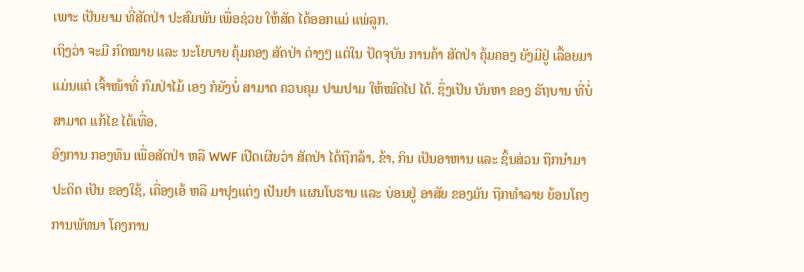ເພາະ ເປັນຍາມ ທີ່ສັດປ່າ ປະສົມພັນ ເພື່ອຊ່ວຍ ໃຫ້ສັດ ໄດ້ອອກແມ່ ແພ່ລູກ.
ເຖິງວ່າ ຈະມີ ກົດໝາຍ ແລະ ນະໂຍບາຍ ຄຸ້ມຄອງ ສັດປ່າ ຕ່າງໆ ແຕ່ໃນ ປັດຈຸບັນ ການຄ້າ ສັດປ່າ ຄຸ້ມຄອງ ຍັງມີຢູ່ ເລື້ອຍມາ ແມ່ນແຕ່ ເຈົ້າໜ້າທີ່ ກົມປ່າໄມ້ ເອງ ກໍຍັງບໍ່ ສາມາດ ຄວບຄຸມ ປາມປາມ ໃຫ້ໝົດໄປ ໄດ້. ຊຶ່ງເປັນ ບັນຫາ ຂອງ ຣັຖບານ ທີ່ບໍ່ ສາມາດ ແກ້ໄຂ ໄດ້ເທື່ອ.
ອົງການ ກອງທຶນ ເພື່ອສັດປ່າ ຫລື WWF ເປີດເຜີຍວ່າ ສັດປ່າ ໄດ້ຖືກລ້າ, ຂ້າ, ກິນ ເປັນອາຫານ ແລະ ຊິ້ນສ່ວນ ຖືກນຳມາ ປະດິດ ເປັນ ຂອງໃຊ້, ເຄື່ອງເອ້ ຫລື ມາປຸງແຕ່ງ ເປັນຢາ ແຜນໂບຮານ ແລະ ບ່ອນຢູ່ ອາສັຍ ຂອງມັນ ຖືກທໍາລາຍ ຍ້ອນໂຄງ ການພັທນາ ໂຄງການ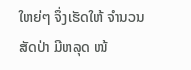ໃຫຍ່ໆ ຈຶ່ງເຮັດໃຫ້ ຈໍານວນ ສັດປ່າ ມີຫລຸດ ໜ້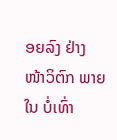ອຍລົງ ຢ່າງ ໜ້າວິຕົກ ພາຍໃນ ບໍ່ເທົ່າ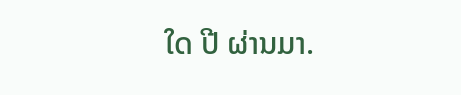ໃດ ປີ ຜ່ານມາ.